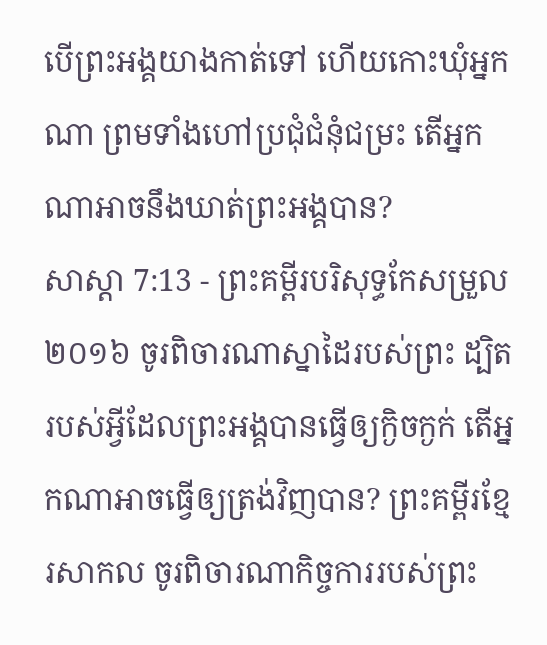បើព្រះអង្គយាងកាត់ទៅ ហើយកោះឃុំអ្នកណា ព្រមទាំងហៅប្រជុំជំនុំជម្រះ តើអ្នកណាអាចនឹងឃាត់ព្រះអង្គបាន?
សាស្តា 7:13 - ព្រះគម្ពីរបរិសុទ្ធកែសម្រួល ២០១៦ ចូរពិចារណាស្នាដៃរបស់ព្រះ ដ្បិតរបស់អ្វីដែលព្រះអង្គបានធ្វើឲ្យក្ងិចក្ងក់ តើអ្នកណាអាចធ្វើឲ្យត្រង់វិញបាន? ព្រះគម្ពីរខ្មែរសាកល ចូរពិចារណាកិច្ចការរបស់ព្រះ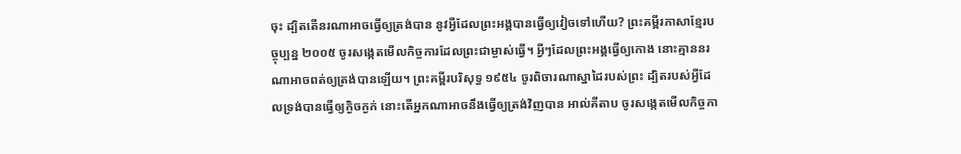ចុះ ដ្បិតតើនរណាអាចធ្វើឲ្យត្រង់បាន នូវអ្វីដែលព្រះអង្គបានធ្វើឲ្យវៀចទៅហើយ? ព្រះគម្ពីរភាសាខ្មែរបច្ចុប្បន្ន ២០០៥ ចូរសង្កេតមើលកិច្ចការដែលព្រះជាម្ចាស់ធ្វើ។ អ្វីៗដែលព្រះអង្គធ្វើឲ្យកោង នោះគ្មាននរណាអាចពត់ឲ្យត្រង់បានឡើយ។ ព្រះគម្ពីរបរិសុទ្ធ ១៩៥៤ ចូរពិចារណាស្នាដៃរបស់ព្រះ ដ្បិតរបស់អ្វីដែលទ្រង់បានធ្វើឲ្យក្ងិចក្ងក់ នោះតើអ្នកណាអាចនឹងធ្វើឲ្យត្រង់វិញបាន អាល់គីតាប ចូរសង្កេតមើលកិច្ចកា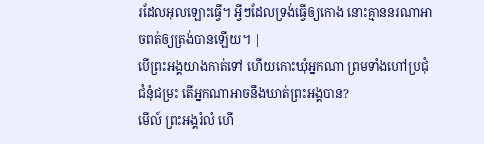រដែលអុលឡោះធ្វើ។ អ្វីៗដែលទ្រង់ធ្វើឲ្យកោង នោះគ្មាននរណាអាចពត់ឲ្យត្រង់បានឡើយ។ |
បើព្រះអង្គយាងកាត់ទៅ ហើយកោះឃុំអ្នកណា ព្រមទាំងហៅប្រជុំជំនុំជម្រះ តើអ្នកណាអាចនឹងឃាត់ព្រះអង្គបាន?
មើល៍ ព្រះអង្គរំលំ ហើ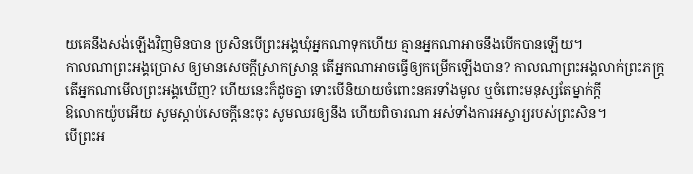យគេនឹងសង់ឡើងវិញមិនបាន ប្រសិនបើព្រះអង្គឃុំអ្នកណាទុកហើយ គ្មានអ្នកណាអាចនឹងបើកបានឡើយ។
កាលណាព្រះអង្គប្រោស ឲ្យមានសេចក្ដីស្រាកស្រាន្ត តើអ្នកណាអាចធ្វើឲ្យកម្រើកឡើងបាន? កាលណាព្រះអង្គលាក់ព្រះភក្ត្រ តើអ្នកណាមើលព្រះអង្គឃើញ? ហើយនេះក៏ដូចគ្នា ទោះបើនិយាយចំពោះនគរទាំងមូល ឬចំពោះមនុស្សតែម្នាក់ក្តី
ឱលោកយ៉ូបអើយ សូមស្តាប់សេចក្ដីនេះចុះ សូមឈរឲ្យនឹង ហើយពិចារណា អស់ទាំងការអស្ចារ្យរបស់ព្រះសិន។
បើព្រះអ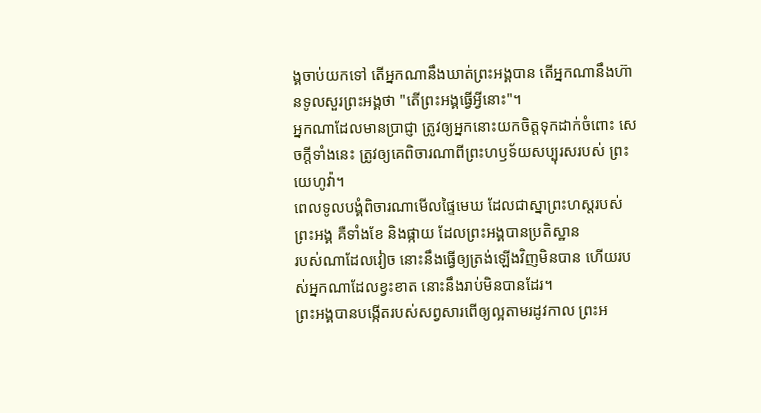ង្គចាប់យកទៅ តើអ្នកណានឹងឃាត់ព្រះអង្គបាន តើអ្នកណានឹងហ៊ានទូលសួរព្រះអង្គថា "តើព្រះអង្គធ្វើអ្វីនោះ"។
អ្នកណាដែលមានប្រាជ្ញា ត្រូវឲ្យអ្នកនោះយកចិត្តទុកដាក់ចំពោះ សេចក្ដីទាំងនេះ ត្រូវឲ្យគេពិចារណាពីព្រះហឫទ័យសប្បុរសរបស់ ព្រះយេហូវ៉ា។
ពេលទូលបង្គំពិចារណាមើលផ្ទៃមេឃ ដែលជាស្នាព្រះហស្តរបស់ព្រះអង្គ គឺទាំងខែ និងផ្កាយ ដែលព្រះអង្គបានប្រតិស្ឋាន
របស់ណាដែលវៀច នោះនឹងធ្វើឲ្យត្រង់ឡើងវិញមិនបាន ហើយរបស់អ្នកណាដែលខ្វះខាត នោះនឹងរាប់មិនបានដែរ។
ព្រះអង្គបានបង្កើតរបស់សព្វសារពើឲ្យល្អតាមរដូវកាល ព្រះអ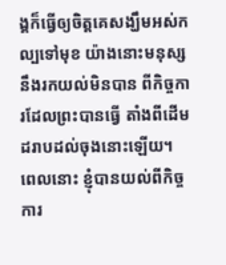ង្គក៏ធ្វើឲ្យចិត្តគេសង្ឃឹមអស់កល្បទៅមុខ យ៉ាងនោះមនុស្សនឹងរកយល់មិនបាន ពីកិច្ចការដែលព្រះបានធ្វើ តាំងពីដើមដរាបដល់ចុងនោះឡើយ។
ពេលនោះ ខ្ញុំបានយល់ពីកិច្ចការ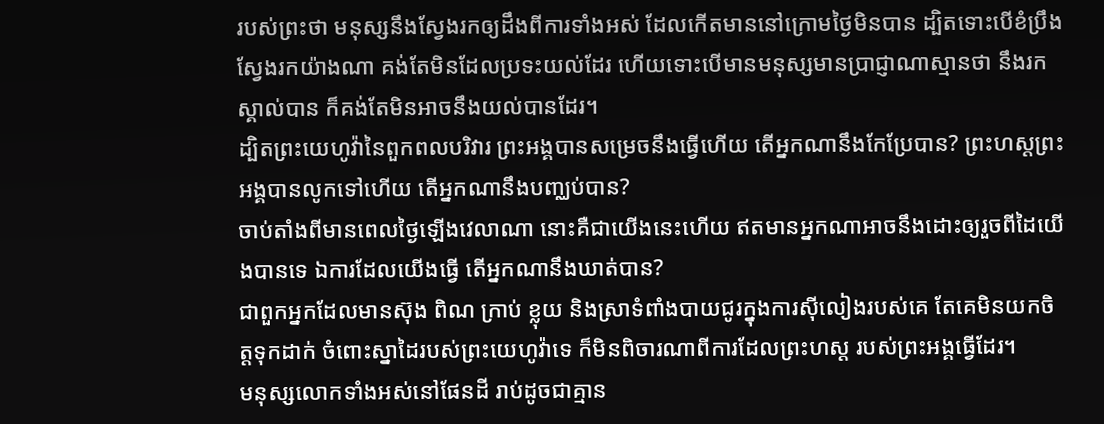របស់ព្រះថា មនុស្សនឹងស្វែងរកឲ្យដឹងពីការទាំងអស់ ដែលកើតមាននៅក្រោមថ្ងៃមិនបាន ដ្បិតទោះបើខំប្រឹងស្វែងរកយ៉ាងណា គង់តែមិនដែលប្រទះយល់ដែរ ហើយទោះបើមានមនុស្សមានប្រាជ្ញាណាស្មានថា នឹងរកស្គាល់បាន ក៏គង់តែមិនអាចនឹងយល់បានដែរ។
ដ្បិតព្រះយេហូវ៉ានៃពួកពលបរិវារ ព្រះអង្គបានសម្រេចនឹងធ្វើហើយ តើអ្នកណានឹងកែប្រែបាន? ព្រះហស្តព្រះអង្គបានលូកទៅហើយ តើអ្នកណានឹងបញ្ឈប់បាន?
ចាប់តាំងពីមានពេលថ្ងៃឡើងវេលាណា នោះគឺជាយើងនេះហើយ ឥតមានអ្នកណាអាចនឹងដោះឲ្យរួចពីដៃយើងបានទេ ឯការដែលយើងធ្វើ តើអ្នកណានឹងឃាត់បាន?
ជាពួកអ្នកដែលមានស៊ុង ពិណ ក្រាប់ ខ្លុយ និងស្រាទំពាំងបាយជូរក្នុងការស៊ីលៀងរបស់គេ តែគេមិនយកចិត្តទុកដាក់ ចំពោះស្នាដៃរបស់ព្រះយេហូវ៉ាទេ ក៏មិនពិចារណាពីការដែលព្រះហស្ត របស់ព្រះអង្គធ្វើដែរ។
មនុស្សលោកទាំងអស់នៅផែនដី រាប់ដូចជាគ្មាន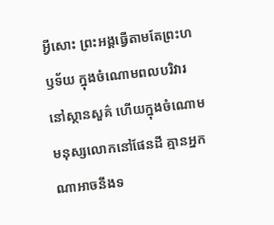អ្វីសោះ ព្រះអង្គធ្វើតាមតែព្រះហឫទ័យ ក្នុងចំណោមពលបរិវារនៅស្ថានសួគ៌ ហើយក្នុងចំណោមមនុស្សលោកនៅផែនដី គ្មានអ្នកណាអាចនឹងទ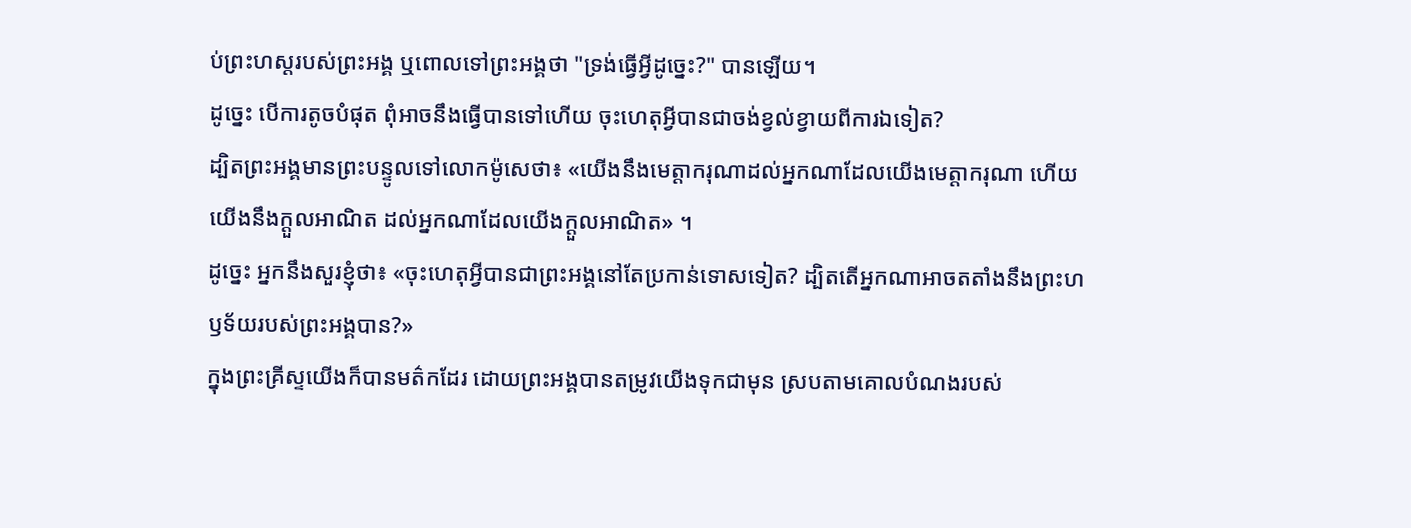ប់ព្រះហស្តរបស់ព្រះអង្គ ឬពោលទៅព្រះអង្គថា "ទ្រង់ធ្វើអ្វីដូច្នេះ?" បានឡើយ។
ដូច្នេះ បើការតូចបំផុត ពុំអាចនឹងធ្វើបានទៅហើយ ចុះហេតុអ្វីបានជាចង់ខ្វល់ខ្វាយពីការឯទៀត?
ដ្បិតព្រះអង្គមានព្រះបន្ទូលទៅលោកម៉ូសេថា៖ «យើងនឹងមេត្តាករុណាដល់អ្នកណាដែលយើងមេត្តាករុណា ហើយយើងនឹងក្តួលអាណិត ដល់អ្នកណាដែលយើងក្តួលអាណិត» ។
ដូច្នេះ អ្នកនឹងសួរខ្ញុំថា៖ «ចុះហេតុអ្វីបានជាព្រះអង្គនៅតែប្រកាន់ទោសទៀត? ដ្បិតតើអ្នកណាអាចតតាំងនឹងព្រះហឫទ័យរបស់ព្រះអង្គបាន?»
ក្នុងព្រះគ្រីស្ទយើងក៏បានមត៌កដែរ ដោយព្រះអង្គបានតម្រូវយើងទុកជាមុន ស្របតាមគោលបំណងរបស់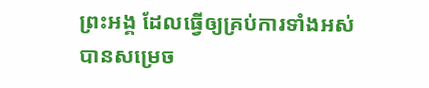ព្រះអង្គ ដែលធ្វើឲ្យគ្រប់ការទាំងអស់បានសម្រេច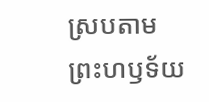ស្របតាមព្រះហឫទ័យ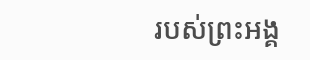របស់ព្រះអង្គ